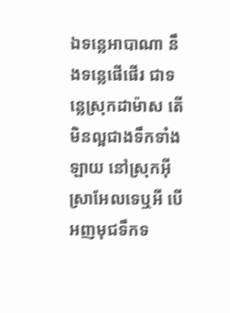ឯទន្លេអាបាណា នឹងទន្លេផើផើរ ជាទន្លេស្រុកដាម៉ាស តើមិនល្អជាងទឹកទាំងឡាយ នៅស្រុកអ៊ីស្រាអែលទេឬអី បើអញមុជទឹកទ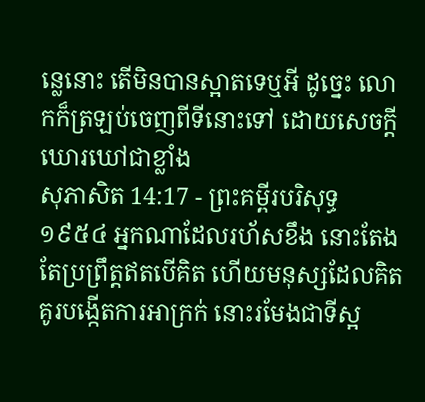ន្លេនោះ តើមិនបានស្អាតទេឬអី ដូច្នេះ លោកក៏ត្រឡប់ចេញពីទីនោះទៅ ដោយសេចក្ដីឃោរឃៅជាខ្លាំង
សុភាសិត 14:17 - ព្រះគម្ពីរបរិសុទ្ធ ១៩៥៤ អ្នកណាដែលរហ័សខឹង នោះតែងតែប្រព្រឹត្តឥតបើគិត ហើយមនុស្សដែលគិតគូរបង្កើតការអាក្រក់ នោះរមែងជាទីស្អ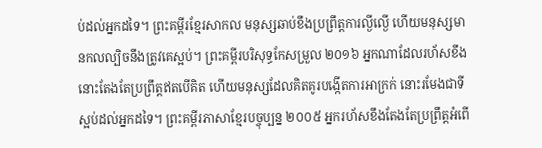ប់ដល់អ្នកដទៃ។ ព្រះគម្ពីរខ្មែរសាកល មនុស្សឆាប់ខឹងប្រព្រឹត្តការល្ងីល្ងើ ហើយមនុស្សមានកលល្បិចនឹងត្រូវគេស្អប់។ ព្រះគម្ពីរបរិសុទ្ធកែសម្រួល ២០១៦ អ្នកណាដែលរហ័សខឹង នោះតែងតែប្រព្រឹត្តឥតបើគិត ហើយមនុស្សដែលគិតគូរបង្កើតការអាក្រក់ នោះរមែងជាទីស្អប់ដល់អ្នកដទៃ។ ព្រះគម្ពីរភាសាខ្មែរបច្ចុប្បន្ន ២០០៥ អ្នករហ័សខឹងតែងតែប្រព្រឹត្តអំពើ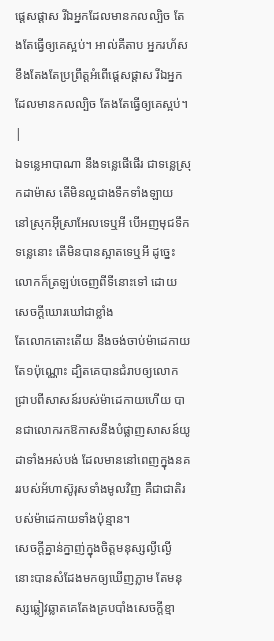ផ្ដេសផ្ដាស រីឯអ្នកដែលមានកលល្បិច តែងតែធ្វើឲ្យគេស្អប់។ អាល់គីតាប អ្នករហ័សខឹងតែងតែប្រព្រឹត្តអំពើផ្ដេសផ្ដាស រីឯអ្នកដែលមានកលល្បិច តែងតែធ្វើឲ្យគេស្អប់។ |
ឯទន្លេអាបាណា នឹងទន្លេផើផើរ ជាទន្លេស្រុកដាម៉ាស តើមិនល្អជាងទឹកទាំងឡាយ នៅស្រុកអ៊ីស្រាអែលទេឬអី បើអញមុជទឹកទន្លេនោះ តើមិនបានស្អាតទេឬអី ដូច្នេះ លោកក៏ត្រឡប់ចេញពីទីនោះទៅ ដោយសេចក្ដីឃោរឃៅជាខ្លាំង
តែលោកតោះតើយ នឹងចង់ចាប់ម៉ាដេកាយតែ១ប៉ុណ្ណោះ ដ្បិតគេបានជំរាបឲ្យលោកជ្រាបពីសាសន៍របស់ម៉ាដេកាយហើយ បានជាលោករកឱកាសនឹងបំផ្លាញសាសន៍យូដាទាំងអស់បង់ ដែលមាននៅពេញក្នុងនគររបស់អ័ហាស៊ូរុសទាំងមូលវិញ គឺជាជាតិរបស់ម៉ាដេកាយទាំងប៉ុន្មាន។
សេចក្ដីគ្នាន់ក្នាញ់ក្នុងចិត្តមនុស្សល្ងីល្ងើ នោះបានសំដែងមកឲ្យឃើញភ្លាម តែមនុស្សឆ្លៀវឆ្លាតគេតែងគ្របបាំងសេចក្ដីខ្មា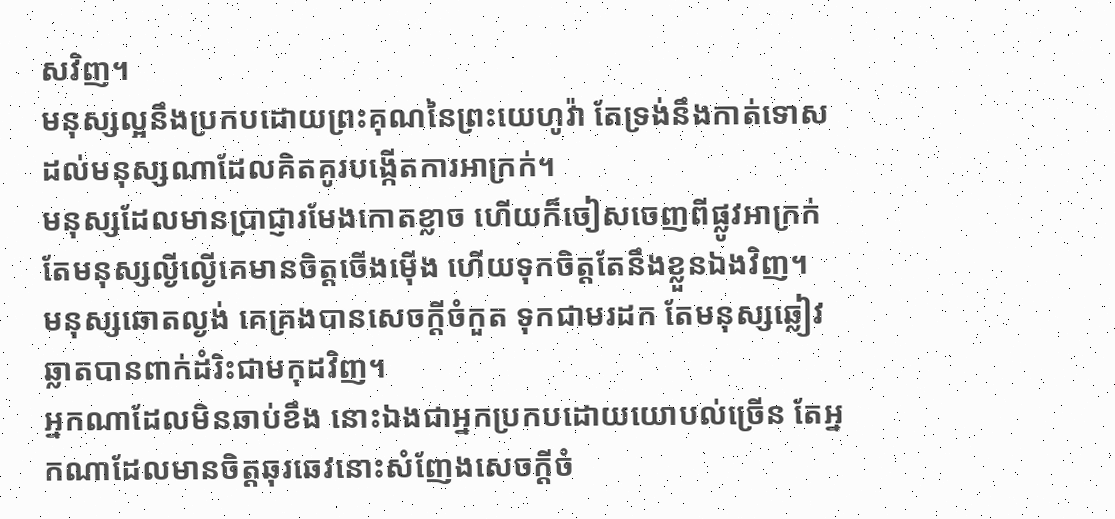សវិញ។
មនុស្សល្អនឹងប្រកបដោយព្រះគុណនៃព្រះយេហូវ៉ា តែទ្រង់នឹងកាត់ទោស ដល់មនុស្សណាដែលគិតគូរបង្កើតការអាក្រក់។
មនុស្សដែលមានប្រាជ្ញារមែងកោតខ្លាច ហើយក៏ចៀសចេញពីផ្លូវអាក្រក់ តែមនុស្សល្ងីល្ងើគេមានចិត្តចើងម៉ើង ហើយទុកចិត្តតែនឹងខ្លួនឯងវិញ។
មនុស្សឆោតល្ងង់ គេគ្រងបានសេចក្ដីចំកួត ទុកជាមរដក តែមនុស្សឆ្លៀវឆ្លាតបានពាក់ដំរិះជាមកុដវិញ។
អ្នកណាដែលមិនឆាប់ខឹង នោះឯងជាអ្នកប្រកបដោយយោបល់ច្រើន តែអ្នកណាដែលមានចិត្តឆុរឆេវនោះសំញែងសេចក្ដីចំ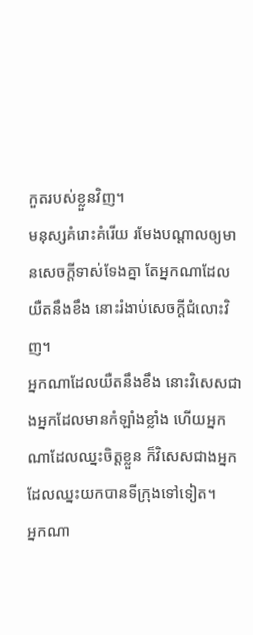កួតរបស់ខ្លួនវិញ។
មនុស្សគំរោះគំរើយ រមែងបណ្តាលឲ្យមានសេចក្ដីទាស់ទែងគ្នា តែអ្នកណាដែលយឺតនឹងខឹង នោះរំងាប់សេចក្ដីជំលោះវិញ។
អ្នកណាដែលយឺតនឹងខឹង នោះវិសេសជាងអ្នកដែលមានកំឡាំងខ្លាំង ហើយអ្នកណាដែលឈ្នះចិត្តខ្លួន ក៏វិសេសជាងអ្នកដែលឈ្នះយកបានទីក្រុងទៅទៀត។
អ្នកណា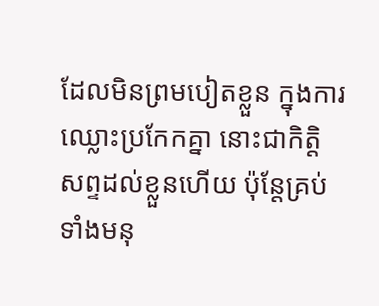ដែលមិនព្រមបៀតខ្លួន ក្នុងការឈ្លោះប្រកែកគ្នា នោះជាកិត្តិសព្ទដល់ខ្លួនហើយ ប៉ុន្តែគ្រប់ទាំងមនុ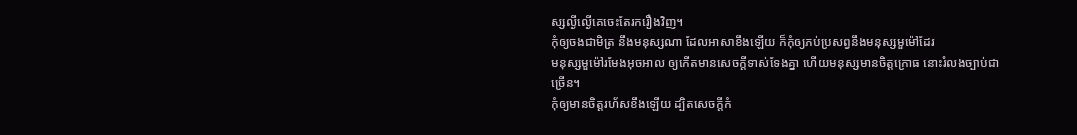ស្សល្ងីល្ងើគេចេះតែរករឿងវិញ។
កុំឲ្យចងជាមិត្រ នឹងមនុស្សណា ដែលអាសាខឹងឡើយ ក៏កុំឲ្យភប់ប្រសព្វនឹងមនុស្សមួម៉ៅដែរ
មនុស្សមួម៉ៅរមែងអុចអាល ឲ្យកើតមានសេចក្ដីទាស់ទែងគ្នា ហើយមនុស្សមានចិត្តក្រោធ នោះរំលងច្បាប់ជាច្រើន។
កុំឲ្យមានចិត្តរហ័សខឹងឡើយ ដ្បិតសេចក្ដីកំ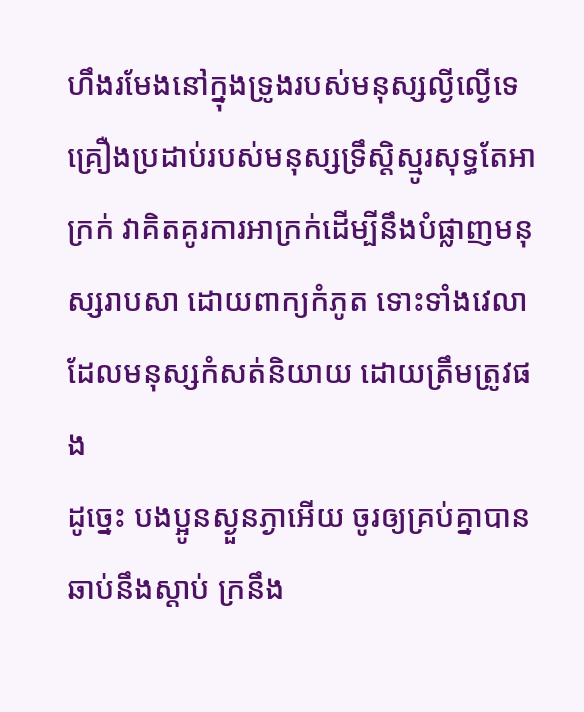ហឹងរមែងនៅក្នុងទ្រូងរបស់មនុស្សល្ងីល្ងើទេ
គ្រឿងប្រដាប់របស់មនុស្សទ្រឹស្តិស្មូរសុទ្ធតែអាក្រក់ វាគិតគូរការអាក្រក់ដើម្បីនឹងបំផ្លាញមនុស្សរាបសា ដោយពាក្យកំភូត ទោះទាំងវេលា ដែលមនុស្សកំសត់និយាយ ដោយត្រឹមត្រូវផង
ដូច្នេះ បងប្អូនស្ងួនភ្ងាអើយ ចូរឲ្យគ្រប់គ្នាបានឆាប់នឹងស្តាប់ ក្រនឹង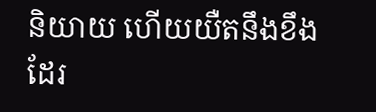និយាយ ហើយយឺតនឹងខឹងដែរ